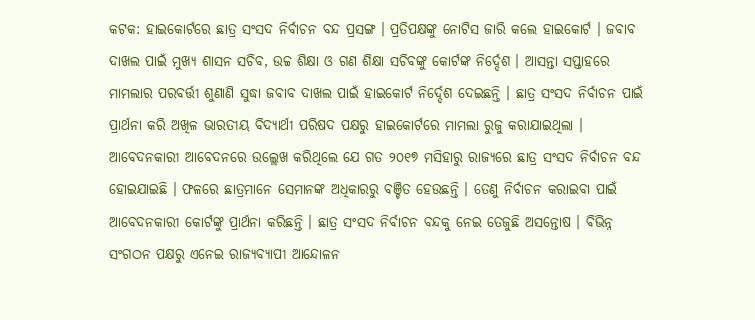କଟକ: ହାଇକୋର୍ଟରେ ଛାତ୍ର ସଂସଦ ନିର୍ବାଚନ ବନ୍ଦ ପ୍ରସଙ୍ଗ । ପ୍ରତିପକ୍ଷଙ୍କୁ ନୋଟିସ ଜାରି କଲେ ହାଇକୋର୍ଟ । ଜବାବ ଦାଖଲ ପାଇଁ ମୁଖ୍ୟ ଶାସନ ସଚିବ, ଉଚ୍ଚ ଶିକ୍ଷା ଓ ଗଣ ଶିକ୍ଷା ସଚିବଙ୍କୁ କୋର୍ଟଙ୍କ ନିର୍ଦ୍ଦେଶ । ଆସନ୍ତା ସପ୍ତାହରେ ମାମଲାର ପରବର୍ତ୍ତୀ ଶୁଣାଣି ସୁଦ୍ଧା ଜବାବ ଦାଖଲ ପାଇଁ ହାଇକୋର୍ଟ ନିର୍ଦ୍ଦେଶ ଦେଇଛନ୍ତି । ଛାତ୍ର ସଂସଦ ନିର୍ବାଚନ ପାଇଁ ପ୍ରାର୍ଥନା କରି ଅଖିଳ ଭାରତୀୟ ବିଦ୍ୟାର୍ଥୀ ପରିଷଦ ପକ୍ଷରୁ ହାଇକୋର୍ଟରେ ମାମଲା ରୁଜୁ କରାଯାଇଥିଲା ।
ଆବେଦନକାରୀ ଆବେଦନରେ ଉଲ୍ଲେଖ କରିଥିଲେ ଯେ ଗତ ୨୦୧୭ ମସିହାରୁ ରାଜ୍ୟରେ ଛାତ୍ର ସଂସଦ ନିର୍ବାଚନ ବନ୍ଦ ହୋଇଯାଇଛି । ଫଳରେ ଛାତ୍ରମାନେ ସେମାନଙ୍କ ଅଧିକାରରୁ ବଞ୍ଚିତ ହେଉଛନ୍ତି । ତେଣୁ ନିର୍ବାଚନ କରାଇବା ପାଇଁ ଆବେଦନକାରୀ କୋର୍ଟଙ୍କୁ ପ୍ରାର୍ଥନା କରିଛନ୍ତି । ଛାତ୍ର ସଂସଦ ନିର୍ବାଚନ ବନ୍ଦକୁ ନେଇ ତେଜୁଛି ଅସନ୍ତୋଷ । ବିଭିନ୍ନ ସଂଗଠନ ପକ୍ଷରୁ ଏନେଇ ରାଜ୍ୟବ୍ୟାପୀ ଆନ୍ଦୋଳନ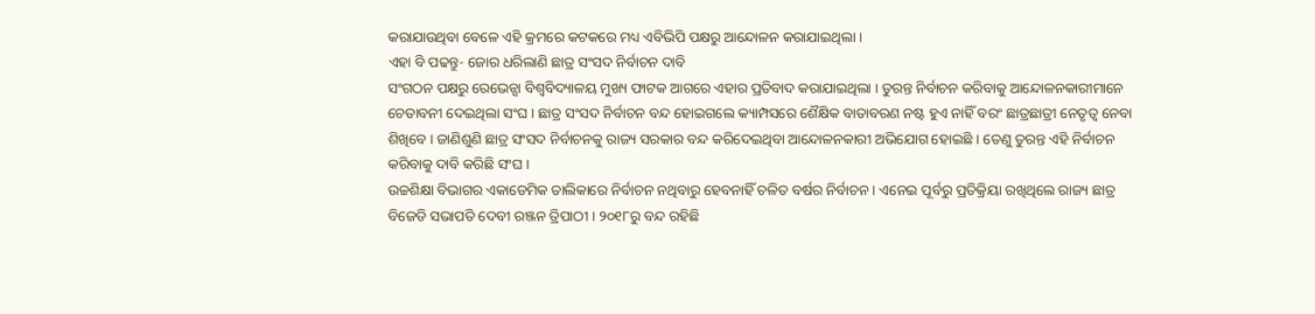କରାଯାଉଥିବା ବେଳେ ଏହି କ୍ରମରେ କଟକରେ ମଧ୍ୟ ଏବିଭିପି ପକ୍ଷରୁ ଆନ୍ଦୋଳନ କରାଯାଇଥିଲା ।
ଏହା ବି ପଢନ୍ତୁ- ଜୋର ଧରିଲାଣି ଛାତ୍ର ସଂସଦ ନିର୍ବାଚନ ଦାବି
ସଂଗଠନ ପକ୍ଷରୁ ରେଭେନ୍ସା ବିଶ୍ବବିଦ୍ୟାଳୟ ମୁଖ୍ୟ ଫାଟକ ଆଗରେ ଏହାର ପ୍ରତିବାଦ କରାଯାଇଥିଲା । ତୁରନ୍ତ ନିର୍ବାଚନ କରିବାକୁ ଆନ୍ଦୋଳନକାରୀମାନେ ଚେତାବନୀ ଦେଇଥିଲା ସଂଘ । ଛାତ୍ର ସଂସଦ ନିର୍ବାଚନ ବନ୍ଦ ହୋଇଗଲେ କ୍ୟାମ୍ପସରେ ଶୈକ୍ଷିକ ବାତାବରଣ ନଷ୍ଟ ହୁଏ ନାହିଁ ବରଂ ଛାତ୍ରଛାତ୍ରୀ ନେତୃତ୍ବ ନେବା ଶିଖିବେ । ଜାଣିଶୁଣି ଛାତ୍ର ସଂସଦ ନିର୍ବାଚନକୁ ରାଜ୍ୟ ସରକାର ବନ୍ଦ କରିଦେଇଥିବା ଆନ୍ଦୋଳନକାରୀ ଅଭିଯୋଗ ହୋଇଛି । ତେଣୁ ତୁରନ୍ତ ଏହି ନିର୍ବାଚନ କରିବାକୁ ଦାବି କରିଛି ସଂଘ ।
ଉଚ୍ଚଶିକ୍ଷା ବିଭାଗର ଏକାଡେମିକ ତାଲିକାରେ ନିର୍ବାଚନ ନଥିବାରୁ ହେବନାହିଁ ଚଳିତ ବର୍ଷର ନିର୍ବାଚନ । ଏନେଇ ପୂର୍ବରୁ ପ୍ରତିକ୍ରିୟା ରଖିଥିଲେ ରାଜ୍ୟ ଛାତ୍ର ବିଜେଡି ସଭାପତି ଦେବୀ ରଞ୍ଜନ ତ୍ରିପାଠୀ । ୨୦୧୮ରୁ ବନ୍ଦ ରହିଛି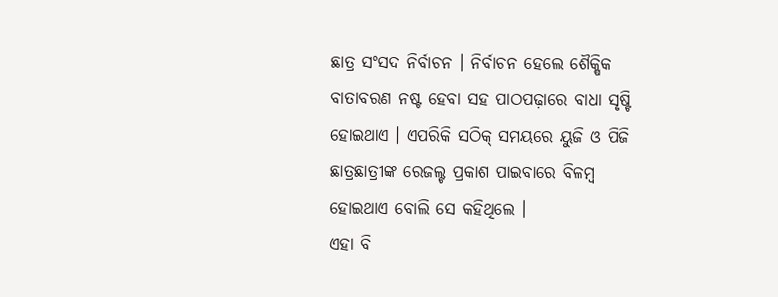ଛାତ୍ର ସଂସଦ ନିର୍ବାଚନ । ନିର୍ବାଚନ ହେଲେ ଶୈକ୍ଷିକ ବାତାବରଣ ନଷ୍ଟ ହେବା ସହ ପାଠପଢ଼ାରେ ବାଧା ସୃଷ୍ଟି ହୋଇଥାଏ । ଏପରିକି ସଠିକ୍ ସମୟରେ ୟୁଜି ଓ ପିଜି ଛାତ୍ରଛାତ୍ରୀଙ୍କ ରେଜଲ୍ଟ ପ୍ରକାଶ ପାଇବାରେ ବିଳମ୍ବ ହୋଇଥାଏ ବୋଲି ସେ କହିଥିଲେ ।
ଏହା ବି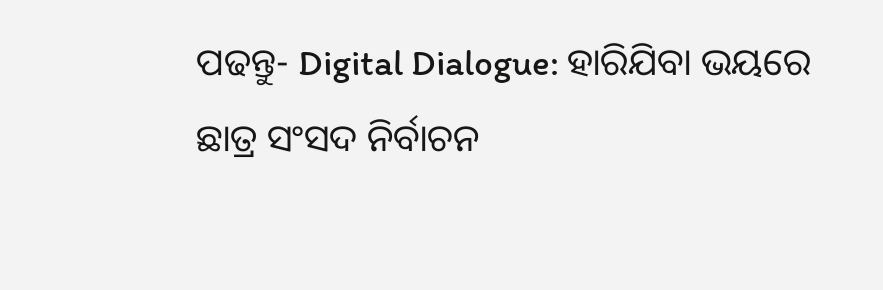ପଢନ୍ତୁ- Digital Dialogue: ହାରିଯିବା ଭୟରେ ଛାତ୍ର ସଂସଦ ନିର୍ବାଚନ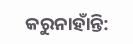କରୁନାହାଁନ୍ତି: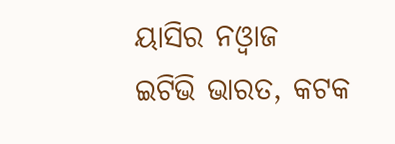ୟାସିର ନଓ୍ବାଜ
ଇଟିଭି ଭାରତ, କଟକ